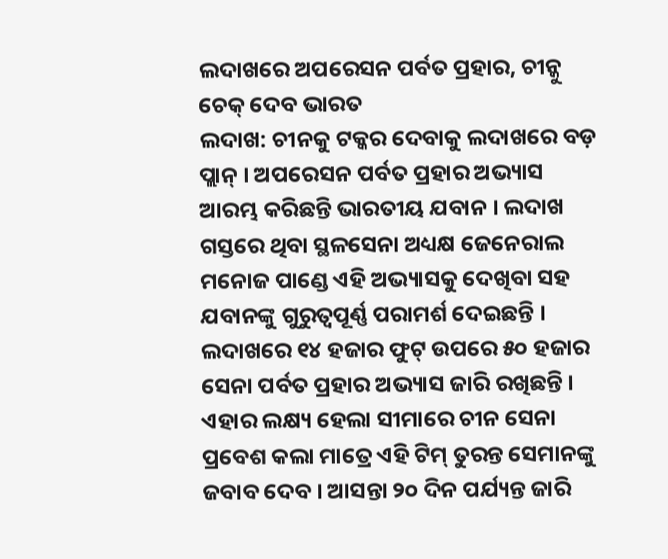ଲଦାଖରେ ଅପରେସନ ପର୍ବତ ପ୍ରହାର, ଚୀନ୍କୁ ଚେକ୍ ଦେବ ଭାରତ
ଲଦାଖ: ଚୀନକୁ ଟକ୍କର ଦେବାକୁ ଲଦାଖରେ ବଡ଼ ପ୍ଲାନ୍ । ଅପରେସନ ପର୍ବତ ପ୍ରହାର ଅଭ୍ୟାସ ଆରମ୍ଭ କରିଛନ୍ତି ଭାରତୀୟ ଯବାନ । ଲଦାଖ ଗସ୍ତରେ ଥିବା ସ୍ଥଳସେନା ଅଧ୍ୟକ୍ଷ ଜେନେରାଲ ମନୋଜ ପାଣ୍ଡେ ଏହି ଅଭ୍ୟାସକୁ ଦେଖିବା ସହ ଯବାନଙ୍କୁ ଗୁରୁତ୍ବପୂର୍ଣ୍ଣ ପରାମର୍ଶ ଦେଇଛନ୍ତି । ଲଦାଖରେ ୧୪ ହଜାର ଫୁଟ୍ ଉପରେ ୫୦ ହଜାର ସେନା ପର୍ବତ ପ୍ରହାର ଅଭ୍ୟାସ ଜାରି ରଖିଛନ୍ତି ।
ଏହାର ଲକ୍ଷ୍ୟ ହେଲା ସୀମାରେ ଚୀନ ସେନା ପ୍ରବେଶ କଲା ମାତ୍ରେ ଏହି ଟିମ୍ ତୁରନ୍ତ ସେମାନଙ୍କୁ ଜବାବ ଦେବ । ଆସନ୍ତା ୨୦ ଦିନ ପର୍ଯ୍ୟନ୍ତ ଜାରି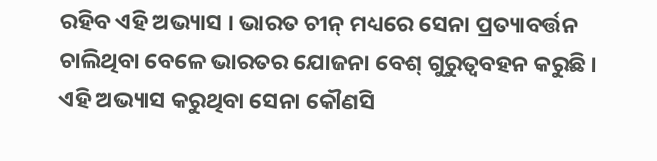ରହିବ ଏହି ଅଭ୍ୟାସ । ଭାରତ ଚୀନ୍ ମଧ୍ୟରେ ସେନା ପ୍ରତ୍ୟାବର୍ତ୍ତନ ଚାଲିଥିବା ବେଳେ ଭାରତର ଯୋଜନା ବେଶ୍ ଗୁରୁତ୍ବବହନ କରୁଛି । ଏହି ଅଭ୍ୟାସ କରୁଥିବା ସେନା କୌଣସି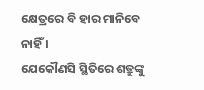କ୍ଷେତ୍ରରେ ବି ହାର ମାନିବେ ନାହିଁ ।
ଯେକୌଣସି ସ୍ଥିତିରେ ଶତ୍ରୁଙ୍କୁ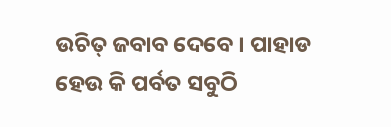ଉଚିତ୍ ଜବାବ ଦେବେ । ପାହାଡ ହେଉ କି ପର୍ବତ ସବୁଠି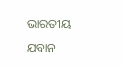ଭାରତୀୟ ଯବାନ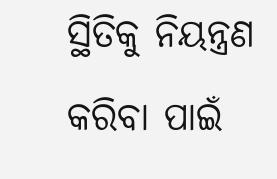ସ୍ଥିତିକୁ ନିୟନ୍ତ୍ରଣ କରିବା ପାଇଁ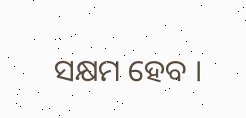ସକ୍ଷମ ହେବ ।